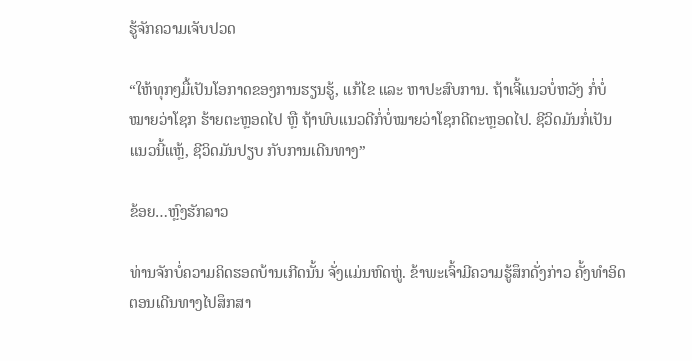ຮູ້ຈັກຄວາມເຈັບປວດ

“ໃຫ້ທຸກໆມື້ເປັນໂອກາດຂອງການຮຽນຮູ້, ແກ້ໄຂ ແລະ ຫາປະສົບການ. ຖ້າເຈີ້ແນວບໍ່ຫວັງ ກໍ່ບໍ່ໝາຍວ່າໂຊກ ຮ້າຍຕະຫຼອດໄປ ຫຼື ຖ້າພົບແນວດີກໍ່ບໍ່ໝາຍວ່າໂຊກດີຕະຫຼອດໄປ. ຊີວິດມັນກໍ່ເປັນແນວນີ້ແຫຼ້, ຊີວິດມັນປຽບ ກັບການເດີນທາງ”

ຂ້ອຍ…ຫຼົງຮັກລາວ

ທ່ານຈັກບໍ່ຄວາມຄິດຮອດບ້ານເກີດນັ້ນ ຈັ່ງແມ່ນຫົດຫູ່. ຂ້າພະເຈົ້າມີຄວາມຮູ້ສຶກດັ່ງກ່າວ ຄັ້ງທຳອິດ ຕອນເດີນທາງໄປສຶກສາ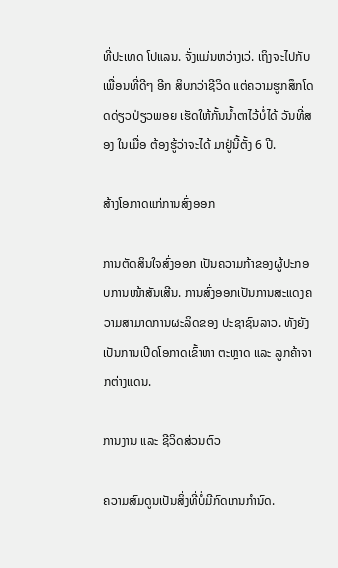ທີ່ປະເທດ ໂປແລນ. ຈັ່ງແມ່ນຫວ່າງເວ່. ເຖິງຈະໄປກັບເພື່ອນທີ່ດີໆ ອີກ ສິບກວ່າຊີວິດ ແຕ່ຄວາມຮູກສຶກໂດດດ່ຽວປ່ຽວພອຍ ເຮັດໃຫ້ກັ້ນນ້ຳຕາໄວ້ບໍ່ໄດ້ ວັນທີ່ສອງ ໃນເມື່ອ ຕ້ອງຮູ້ວ່າຈະໄດ້ ມາຢູ່ນີ້ຕັ້ງ 6 ປີ.

ສ້າງໂອກາດແກ່ການສົ່ງອອກ

ການຕັດສິນໃຈສົ່ງອອກ ເປັນຄວາມກ້າຂອງຜູ້ປະກອບການໜ້າສັນເສີນ. ການສົ່ງອອກເປັນການສະແດງຄວາມສາມາດການຜະລິດຂອງ ປະຊາຊົນລາວ. ທັງຍັງເປັນການເປີດໂອກາດເຂົ້າຫາ ຕະຫຼາດ ແລະ ລູກຄ້າຈາກຕ່າງແດນ.

ການງານ ແລະ ຊີວິດສ່ວນຕົວ

ຄວາມສົມດູນເປັນສິ່ງທີ່ບໍ່ມີກົດເກນກຳນົດ.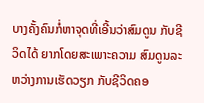ບາງຄັ້ງຄົນກໍ່ຫາຈຸດທີ່ເອີ້ນວ່າສົມດູນ ກັບຊີວິດໄດ້ ຍາກໂດຍສະເພາະຄວາມ ສົມດູນລະຫວ່າງການເຮັດວຽກ ກັບຊີວິດຄອ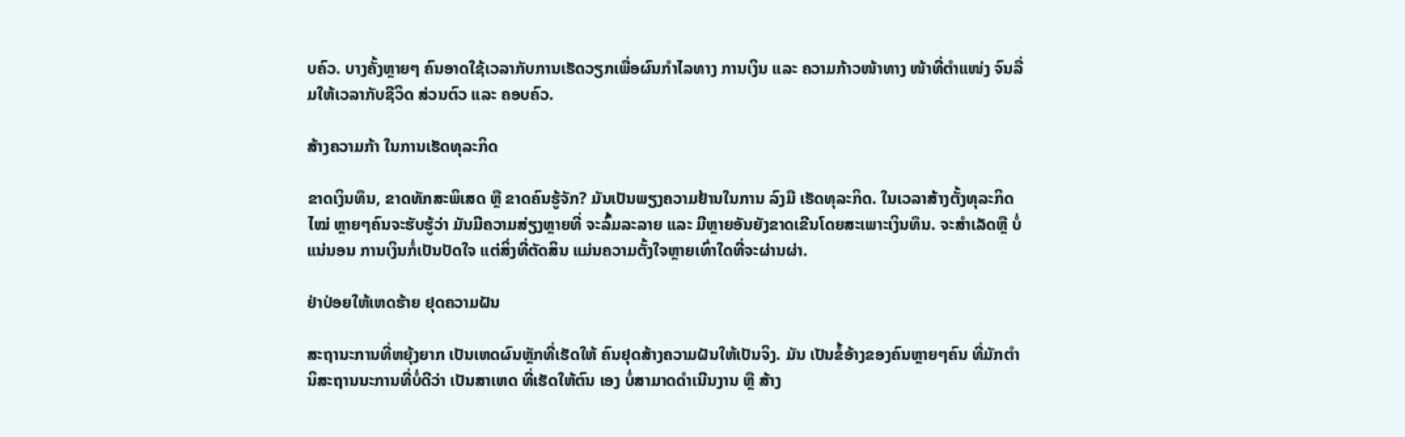ບຄົວ. ບາງຄັ້ງຫຼາຍໆ ຄົນອາດໃຊ້ເວລາກັບການເຮັດວຽກເພື່ອຜົນກຳໄລທາງ ການເງິນ ແລະ ຄວາມກ້າວໜ້າທາງ ໜ້າທີ່ຕຳແໜ່ງ ຈົນລື່ມໃຫ້ເວລາກັບຊີວິດ ສ່ວນຕົວ ແລະ ຄອບຄົວ.

ສ້າງຄວາມກ້າ ໃນການເຮັດທຸລະກິດ

ຂາດເງິນທຶນ, ຂາດທັກສະພິເສດ ຫຼື ຂາດຄົນຮູ້ຈັກ? ມັນເປັນພຽງຄວາມຢ້ານໃນການ ລົງມື ເຮັດທຸລະກິດ. ໃນເວລາສ້າງຕັ້ງທຸລະກິດໄໝ່ ຫຼາຍໆຄົນຈະຮັບຮູ້ວ່າ ມັນມີຄວາມສ່ຽງຫຼາຍທີ່ ຈະລົ້ມລະລາຍ ແລະ ມີຫຼາຍອັນຍັງຂາດເຂີນໂດຍສະເພາະເງິນທຶນ. ຈະສຳເລັດຫຼື ບໍ່ແນ່ນອນ ການເງິນກໍ່ເປັນປັດໃຈ ແຕ່ສິ່ງທີ່ຕັດສິນ ແມ່ນຄວາມຕັ້ງໃຈຫຼາຍເທົ່າໃດທີ່ຈະຜ່ານຜ່າ.

ຢ່າປ່ອຍໃຫ້ເຫດຮ້າຍ ຢຸດຄວາມຝັນ

ສະຖານະການທີ່ຫຍຸ້ງຍາກ ເປັນເຫດຜົນຫຼັກທີ່ເຮັດໃຫ້ ຄົນຢຸດສ້າງຄວາມຝັນໃຫ້ເປັນຈິງ. ມັນ ເປັນຂໍ້ອ້າງຂອງຄົນຫຼາຍໆຄົນ ທີ່ມັກຕຳນິສະຖານນະການທີ່ບໍ່ດີວ່າ ເປັນສາເຫດ ທີ່ເຮັດໃຫ້ຕົນ ເອງ ບໍ່ສາມາດດຳເນີນງານ ຫຼື ສ້າງ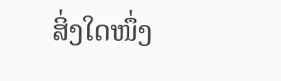ສິ່ງໃດໜຶ່ງ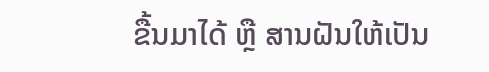ຂື້ນມາໄດ້ ຫຼື ສານຝັນໃຫ້ເປັນ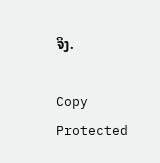ຈິງ.

Copy Protected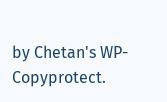by Chetan's WP-Copyprotect.